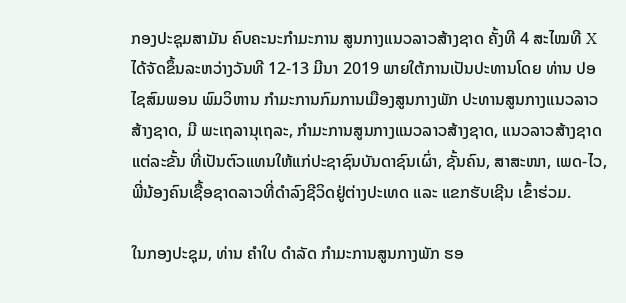ກອງປະຊຸມສາມັນ ຄົບຄະນະກຳມະການ ສູນກາງແນວລາວສ້າງຊາດ ຄັ້ງທີ 4 ສະໄໝທີ X ໄດ້ຈັດຂຶ້ນລະຫວ່າງວັນທີ 12-13 ມີນາ 2019 ພາຍໃຕ້ການເປັນປະທານໂດຍ ທ່ານ ປອ ໄຊສົມພອນ ພົມວິຫານ ກຳມະການກົມການເມືອງສູນກາງພັກ ປະທານສູນກາງແນວລາວສ້າງຊາດ, ມີ ພະເຖລານຸເຖລະ, ກຳມະການສູນກາງແນວລາວສ້າງຊາດ, ແນວລາວສ້າງຊາດແຕ່ລະຂັ້ນ ທີ່ເປັນຕົວແທນໃຫ້ແກ່ປະຊາຊົນບັນດາຊົນເຜົ່າ, ຊັ້ນຄົນ, ສາສະໜາ, ເພດ-ໄວ, ພີ່ນ້ອງຄົນເຊື້ອຊາດລາວທີ່ດຳລົງຊີວິດຢູ່ຕ່າງປະເທດ ແລະ ແຂກຮັບເຊີນ ເຂົ້າຮ່ວມ.

ໃນກອງປະຊຸມ, ທ່ານ ຄຳໃບ ດຳລັດ ກຳມະການສູນກາງພັກ ຮອ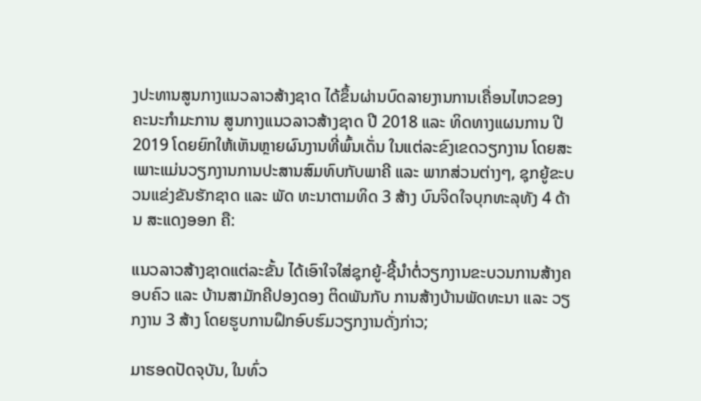ງປະທານສູນກາງແນວລາວສ້າງຊາດ ໄດ້ຂຶ້ນຜ່ານບົດລາຍງານການເຄື່ອນໄຫວຂອງ ຄະນະກຳມະການ ສູນກາງແນວລາວສ້າງຊາດ ປີ 2018 ແລະ ທິດທາງແຜນການ ປີ 2019 ໂດຍຍົກໃຫ້ເຫັນຫຼາຍຜົນງານທີ່ພົ້ນເດັ່ນ ໃນແຕ່ລະຂົງເຂດວຽກງານ ໂດຍສະເພາະແມ່ນວຽກງານການປະສານສົມທົບກັບພາຄີ ແລະ ພາກສ່ວນຕ່າງໆ, ຊຸກຍູ້ຂະບວນແຂ່ງຂັນຮັກຊາດ ແລະ ພັດ ທະນາຕາມທິດ 3 ສ້າງ ບົນຈິດໃຈບຸກທະລຸທັງ 4 ດ້ານ ສະແດງອອກ ຄື:

ແນວລາວສ້າງຊາດແຕ່ລະຂັ້ນ ໄດ້ເອົາໃຈໃສ່ຊຸກຍູ້-ຊີ້ນຳຕໍ່ວຽກງານຂະບວນການສ້າງຄອບຄົວ ແລະ ບ້ານສາມັກຄີປອງດອງ ຕິດພັນກັບ ການສ້າງບ້ານພັດທະນາ ແລະ ວຽກງານ 3 ສ້າງ ໂດຍຮູບການຝຶກອົບຮົມວຽກງານດັ່ງກ່າວ;

ມາຮອດປັດຈຸບັນ, ໃນທົ່ວ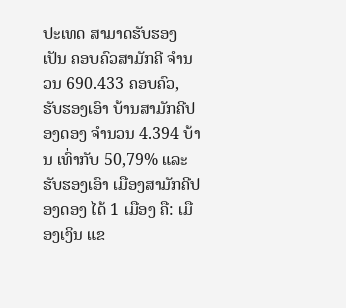ປະເທດ ສາມາດຮັບຮອງເປັນ ຄອບຄົວສາມັກຄີ ຈຳນວນ 690.433 ຄອບຄົວ, ຮັບຮອງເອົາ ບ້ານສາມັກຄີປອງດອງ ຈໍານວນ 4.394 ບ້ານ ເທົ່າກັບ 50,79% ແລະ ຮັບຮອງເອົາ ເມືອງສາມັກຄີປອງດອງ ໄດ້ 1 ເມືອງ ຄື: ເມືອງເງິນ ແຂ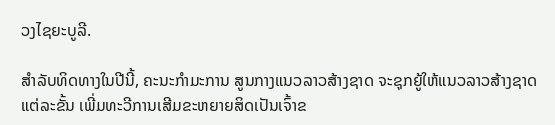ວງໄຊຍະບູລີ.

ສຳລັບທິດທາງໃນປີນີ້, ຄະນະກຳມະການ ສູນກາງແນວລາວສ້າງຊາດ ຈະຊຸກຍູ້ໃຫ້ແນວລາວສ້າງຊາດແຕ່ລະຂັ້ນ ເພີ່ມທະວີການເສີມຂະຫຍາຍສິດເປັນເຈົ້າຂ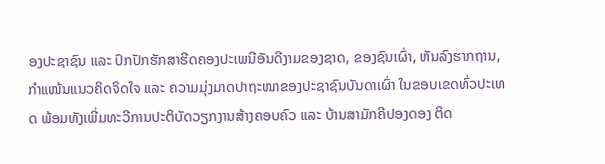ອງປະຊາຊົນ ແລະ ປົກປັກຮັກສາຮີດຄອງປະເພນີອັນດີງາມຂອງຊາດ, ຂອງຊົນເຜົ່າ, ຫັນລົງຮາກຖານ, ກຳແໜ້ນແນວຄິດຈິດໃຈ ແລະ ຄວາມມຸ່ງມາດປາຖະໜາຂອງປະຊາຊົນບັນດາເຜົ່າ ໃນຂອບເຂດທົ່ວປະເທດ ພ້ອມທັງເພີ່ມທະວີການປະຕິບັດວຽກງານສ້າງຄອບຄົວ ແລະ ບ້ານສາມັກຄີປອງດອງ ຕິດ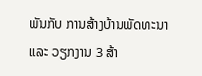ພັນກັບ ການສ້າງບ້ານພັດທະນາ ແລະ ວຽກງານ 3 ສ້າ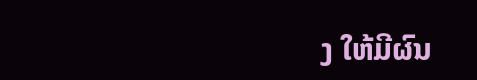ງ ໃຫ້ມີຜົນ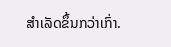ສຳເລັດຂຶ້ນກວ່າເກົ່າ.